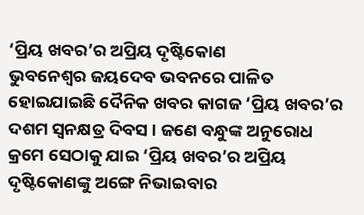‘ପ୍ରିୟ ଖବର’ର ଅପ୍ରିୟ ଦୃଷ୍ଟିକୋଣ
ଭୁବନେଶ୍ୱର ଜୟଦେବ ଭବନରେ ପାଳିତ ହୋଇଯାଇଛି ଦୈନିକ ଖବର କାଗଜ ‘ପ୍ରିୟ ଖବର’ର ଦଶମ ସ୍ୱନକ୍ଷତ୍ର ଦିବସ । ଜଣେ ବନ୍ଧୁଙ୍କ ଅନୁରୋଧ କ୍ରମେ ସେଠାକୁ ଯାଇ ‘ପ୍ରିୟ ଖବର’ର ଅପ୍ରିୟ ଦୃଷ୍ଟିକୋଣଙ୍କୁ ଅଙ୍ଗେ ନିଭାଇବାର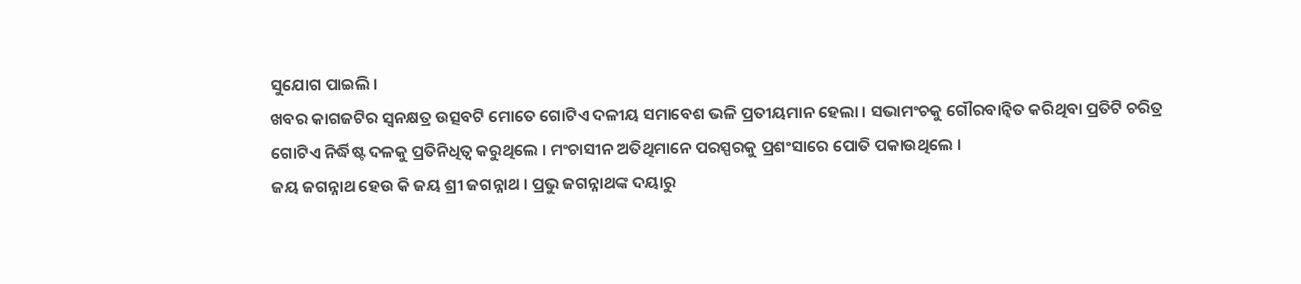ସୁଯୋଗ ପାଇଲି ।
ଖବର କାଗଜଟିର ସ୍ୱନକ୍ଷତ୍ର ଉତ୍ସବଟି ମୋତେ ଗୋଟିଏ ଦଳୀୟ ସମାବେଶ ଭଳି ପ୍ରତୀୟମାନ ହେଲା । ସଭାମଂଚକୁ ଗୌରବାନ୍ୱିତ କରିଥିବା ପ୍ରତିଟି ଚରିତ୍ର ଗୋଟିଏ ନିର୍ଦ୍ଧିଷ୍ଟ ଦଳକୁ ପ୍ରତିନିଧିତ୍ୱ କରୁଥିଲେ । ମଂଚାସୀନ ଅତିଥିମାନେ ପରସ୍ପରକୁ ପ୍ରଶଂସାରେ ପୋତି ପକାଉଥିଲେ ।
ଜୟ ଜଗନ୍ନାଥ ହେଉ କି ଜୟ ଶ୍ରୀ ଜଗନ୍ନାଥ । ପ୍ରଭୁ ଜଗନ୍ନାଥଙ୍କ ଦୟାରୁ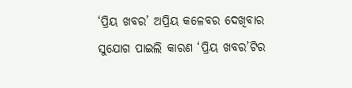‘ପ୍ରିୟ ଖବର’ ଅପ୍ରିୟ କଳେବର ଦେଖିବାର ସୁଯୋଗ ପାଇଲି କାରଣ ‘ପ୍ରିୟ ଖବର’ଟିର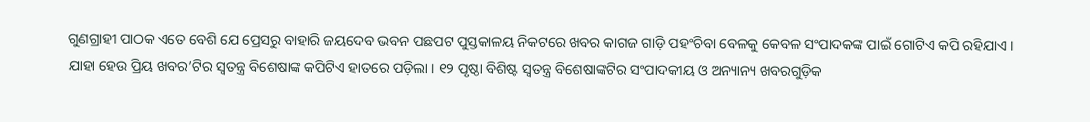ଗୁଣଗ୍ରାହୀ ପାଠକ ଏତେ ବେଶି ଯେ ପ୍ରେସରୁ ବାହାରି ଜୟଦେବ ଭବନ ପଛପଟ ପୁସ୍ତକାଳୟ ନିକଟରେ ଖବର କାଗଜ ଗାଡ଼ି ପହଂଚିବା ବେଳକୁ କେବଳ ସଂପାଦକଙ୍କ ପାଇଁ ଗୋଟିଏ କପି ରହିଯାଏ ।
ଯାହା ହେଉ ପ୍ରିୟ ଖବର’ଟିର ସ୍ୱତନ୍ତ୍ର ବିଶେଷାଙ୍କ କପିଟିଏ ହାତରେ ପଡ଼ିଲା । ୧୨ ପୃଷ୍ଠା ବିଶିଷ୍ଟ ସ୍ୱତନ୍ତ୍ର ବିଶେଷାଙ୍କଟିର ସଂପାଦକୀୟ ଓ ଅନ୍ୟାନ୍ୟ ଖବରଗୁଡ଼ିକ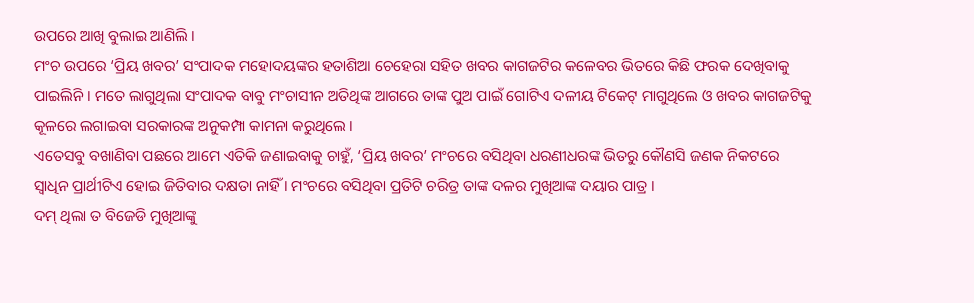ଉପରେ ଆଖି ବୁଲାଇ ଆଣିଲି ।
ମଂଚ ଉପରେ ‘ପ୍ରିୟ ଖବର’ ସଂପାଦକ ମହୋଦୟଙ୍କର ହତାଶିଆ ଚେହେରା ସହିତ ଖବର କାଗଜଟିର କଳେବର ଭିତରେ କିଛି ଫରକ ଦେଖିବାକୁ ପାଇଲିନି । ମତେ ଲାଗୁଥିଲା ସଂପାଦକ ବାବୁ ମଂଚାସୀନ ଅତିଥିଙ୍କ ଆଗରେ ତାଙ୍କ ପୁଅ ପାଇଁ ଗୋଟିଏ ଦଳୀୟ ଟିକେଟ୍ ମାଗୁଥିଲେ ଓ ଖବର କାଗଜଟିକୁ କୂଳରେ ଲଗାଇବା ସରକାରଙ୍କ ଅନୁକମ୍ପା କାମନା କରୁଥିଲେ ।
ଏତେସବୁ ବଖାଣିବା ପଛରେ ଆମେ ଏତିକି ଜଣାଇବାକୁ ଚାହୁଁ, ‘ପ୍ରିୟ ଖବର’ ମଂଚରେ ବସିଥିବା ଧରଣୀଧରଙ୍କ ଭିତରୁ କୌଣସି ଜଣକ ନିକଟରେ ସ୍ୱାଧିନ ପ୍ରାର୍ଥୀଟିଏ ହୋଇ ଜିତିବାର ଦକ୍ଷତା ନାହିଁ । ମଂଚରେ ବସିଥିବା ପ୍ରତିଟି ଚରିତ୍ର ତାଙ୍କ ଦଳର ମୁଖିଆଙ୍କ ଦୟାର ପାତ୍ର ।
ଦମ୍ ଥିଲା ତ ବିଜେଡି ମୁଖିଆଙ୍କୁ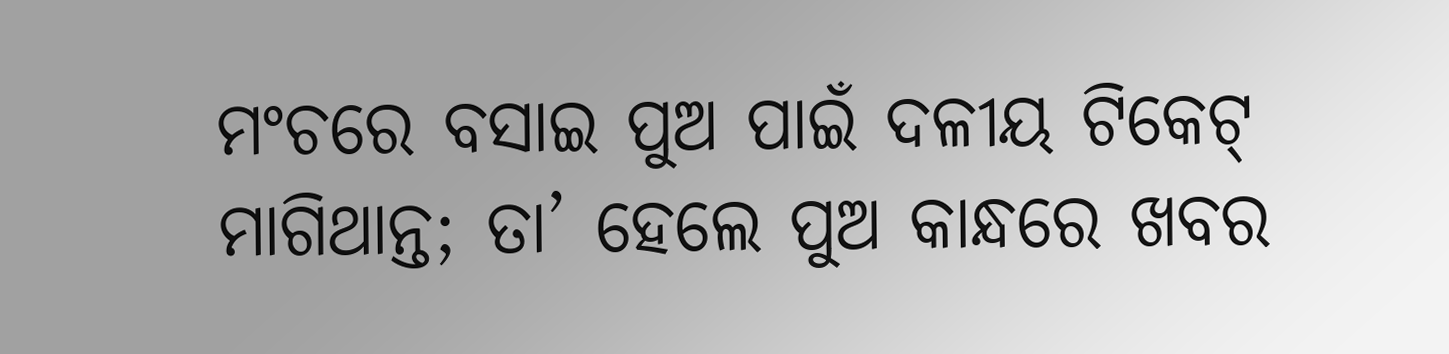ମଂଚରେ ବସାଇ ପୁଅ ପାଇଁ ଦଳୀୟ ଟିକେଟ୍ ମାଗିଥାନ୍ତ; ତା’ ହେଲେ ପୁଅ କାନ୍ଧରେ ଖବର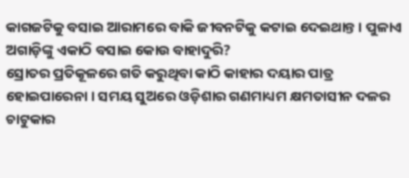କାଗଜଟିକୁ ବସାଇ ଆରାମରେ ବାକି ଜୀବନଟିକୁ କଟାଇ ଦେଇଥାନ୍ତ । ପୁଳାଏ ଅଗାଡ଼ିଙ୍କୁ ଏକାଠି ବସାଇ କୋଉ ବାହାଦୁରି?
ସ୍ରୋତର ପ୍ରତିକୂଳରେ ଗତି କରୁଥିବା କାଠି କାହାର ଦୟାର ପାତ୍ର ହୋଇପାରେନା । ସମୟ ସୁଅରେ ଓଡ଼ିଶାର ଗଣମାଧ୍ୟମ କ୍ଷମତାସୀନ ଦଳର ଚାଟୁକାର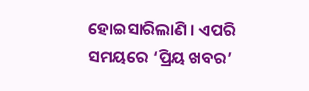ହୋଇସାରିଲାଣି । ଏପରି ସମୟରେ ‘ପ୍ରିୟ ଖବର’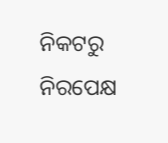ନିକଟରୁ ନିରପେକ୍ଷ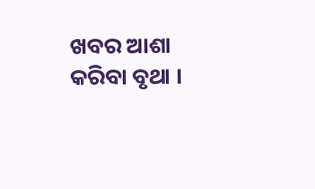ଖବର ଆଶା କରିବା ବୃଥା ।